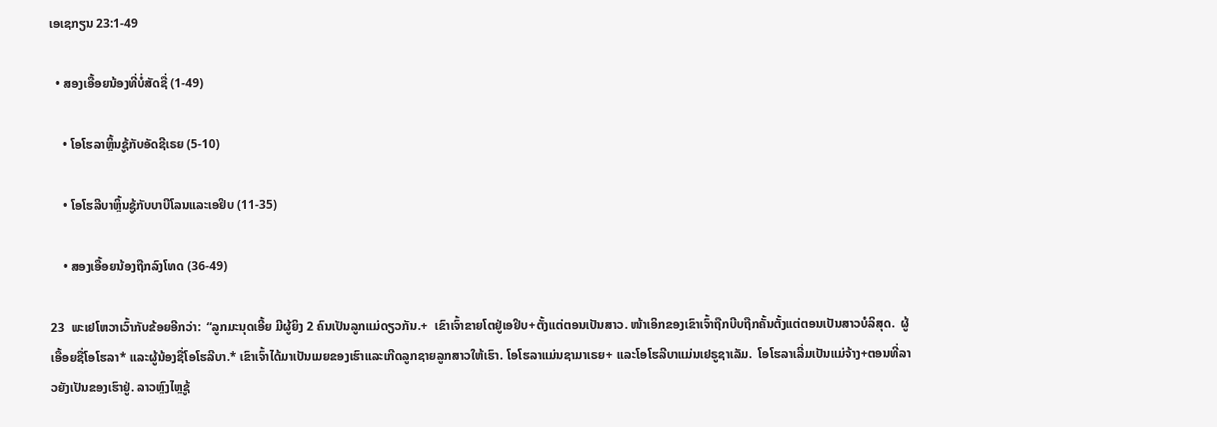ເອເຊກຽນ 23:1-49

  • ສອງເອື້ອຍນ້ອງທີ່ບໍ່ສັດຊື່ (1-49)

    • ໂອໂຮລາຫຼິ້ນຊູ້ກັບອັດຊີເຣຍ (5-10)

    • ໂອໂຮລີບາຫຼິ້ນຊູ້ກັບບາບີໂລນແລະເອຢິບ (11-35)

    • ສອງເອື້ອຍນ້ອງຖືກລົງໂທດ (36-49)

23  ພະເຢໂຫວາເວົ້າກັບຂ້ອຍອີກວ່າ:  “ລູກມະນຸດເອີ້ຍ ມີຜູ້ຍິງ 2 ຄົນເປັນລູກແມ່ດຽວກັນ.+  ເຂົາເຈົ້າຂາຍໂຕຢູ່ເອຢິບ+ຕັ້ງແຕ່ຕອນເປັນສາວ. ໜ້າເອິກຂອງເຂົາເຈົ້າຖືກບີບຖືກຄັ້ນຕັ້ງແຕ່ຕອນເປັນສາວບໍລິສຸດ.  ຜູ້ເອື້ອຍຊື່ໂອໂຮລາ* ແລະຜູ້ນ້ອງຊື່ໂອໂຮລີບາ.* ເຂົາເຈົ້າໄດ້ມາເປັນເມຍຂອງເຮົາແລະເກີດລູກຊາຍລູກສາວໃຫ້ເຮົາ. ໂອໂຮລາແມ່ນຊາມາເຣຍ+ ແລະໂອໂຮລີບາແມ່ນເຢຣູຊາເລັມ.  ໂອໂຮລາເລີ່ມເປັນແມ່ຈ້າງ+ຕອນທີ່ລາວຍັງເປັນຂອງເຮົາຢູ່. ລາວຫຼົງໄຫຼຊູ້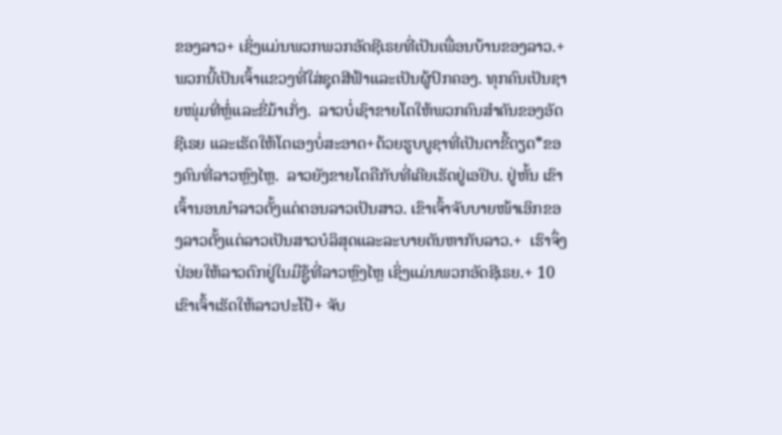ຂອງລາວ+ ເຊິ່ງແມ່ນພວກພວກອັດຊີເຣຍທີ່ເປັນເພື່ອນບ້ານຂອງລາວ.+  ພວກນີ້ເປັນເຈົ້າແຂວງທີ່ໃສ່ຊຸດສີຟ້າແລະເປັນຜູ້ປົກຄອງ. ທຸກຄົນເປັນຊາຍໜຸ່ມທີ່ຫຼໍ່ແລະຂີ່ມ້າເກັ່ງ.  ລາວບໍ່ເຊົາຂາຍໂຕໃຫ້ພວກຄົນສຳຄັນຂອງອັດຊີເຣຍ ແລະເຮັດໃຫ້ໂຕເອງບໍ່ສະອາດ+ດ້ວຍຮູບບູຊາທີ່ເປັນຕາຂີ້ດຽດ*ຂອງຄົນທີ່ລາວຫຼົງໄຫຼ.  ລາວຍັງຂາຍໂຕຄືກັບທີ່ເຄີຍເຮັດຢູ່ເອຢິບ. ຢູ່ຫັ້ນ ເຂົາເຈົ້ານອນນຳລາວຕັ້ງແຕ່ຕອນລາວເປັນສາວ. ເຂົາເຈົ້າຈັບບາຍໜ້າເອິກຂອງລາວຕັ້ງແຕ່ລາວເປັນສາວບໍລິສຸດແລະລະບາຍຕັນຫາກັບລາວ.+  ເຮົາຈຶ່ງປ່ອຍໃຫ້ລາວຕົກຢູ່ໃນມືຊູ້ທີ່ລາວຫຼົງໄຫຼ ເຊິ່ງແມ່ນພວກອັດຊີເຣຍ.+ 10  ເຂົາເຈົ້າເຮັດໃຫ້ລາວປະໂປ້+ ຈັບ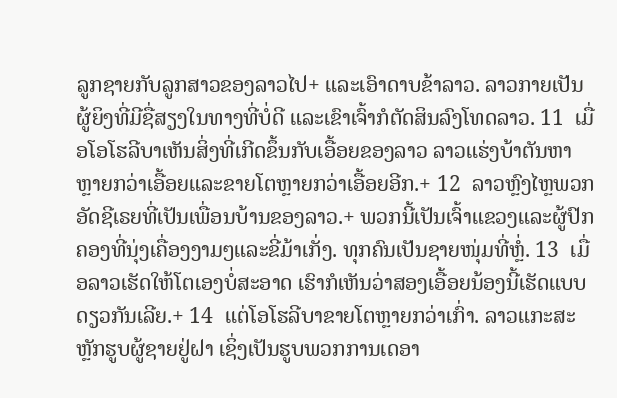ລູກຊາຍກັບລູກສາວຂອງລາວໄປ+ ແລະເອົາດາບຂ້າລາວ. ລາວກາຍເປັນຜູ້ຍິງທີ່ມີຊື່ສຽງໃນທາງທີ່ບໍ່ດີ ແລະເຂົາເຈົ້າກໍຕັດສິນລົງໂທດລາວ. 11  ເມື່ອໂອໂຮລີບາເຫັນສິ່ງທີ່ເກີດຂຶ້ນກັບເອື້ອຍຂອງລາວ ລາວແຮ່ງບ້າຕັນຫາຫຼາຍກວ່າເອື້ອຍແລະຂາຍໂຕຫຼາຍກວ່າເອື້ອຍອີກ.+ 12  ລາວຫຼົງໄຫຼພວກອັດຊີເຣຍທີ່ເປັນເພື່ອນບ້ານຂອງລາວ.+ ພວກນີ້ເປັນເຈົ້າແຂວງແລະຜູ້ປົກຄອງທີ່ນຸ່ງເຄື່ອງງາມໆແລະຂີ່ມ້າເກັ່ງ. ທຸກຄົນເປັນຊາຍໜຸ່ມທີ່ຫຼໍ່. 13  ເມື່ອລາວເຮັດໃຫ້ໂຕເອງບໍ່ສະອາດ ເຮົາກໍເຫັນວ່າສອງເອື້ອຍນ້ອງນີ້ເຮັດແບບດຽວກັນເລີຍ.+ 14  ແຕ່ໂອໂຮລີບາຂາຍໂຕຫຼາຍກວ່າເກົ່າ. ລາວແກະສະຫຼັກຮູບຜູ້ຊາຍຢູ່ຝາ ເຊິ່ງເປັນຮູບພວກການເດອາ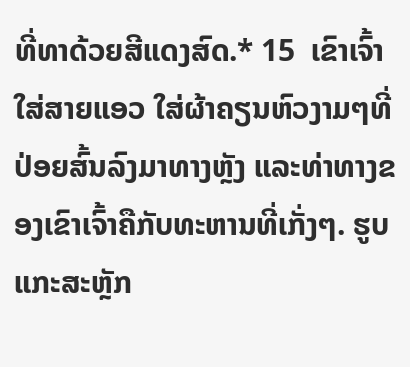ທີ່ທາດ້ວຍສີແດງສົດ.* 15  ເຂົາເຈົ້າໃສ່ສາຍແອວ ໃສ່ຜ້າຄຽນຫົວງາມໆທີ່ປ່ອຍສົ້ນລົງມາທາງຫຼັງ ແລະທ່າທາງຂອງເຂົາເຈົ້າຄືກັບທະຫານທີ່ເກັ່ງໆ. ຮູບແກະສະຫຼັກ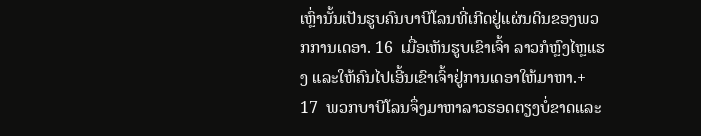ເຫຼົ່ານັ້ນເປັນຮູບຄົນບາບີໂລນທີ່ເກີດຢູ່ແຜ່ນດິນຂອງພວກການເດອາ. 16  ເມື່ອເຫັນຮູບເຂົາເຈົ້າ ລາວກໍຫຼົງໄຫຼແຮງ ແລະໃຫ້ຄົນໄປເອີ້ນເຂົາເຈົ້າຢູ່ການເດອາໃຫ້ມາຫາ.+ 17  ພວກບາບີໂລນຈຶ່ງມາຫາລາວຮອດຕຽງບໍ່ຂາດແລະ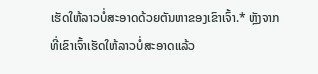ເຮັດໃຫ້ລາວບໍ່ສະອາດດ້ວຍຕັນຫາຂອງເຂົາເຈົ້າ.* ຫຼັງຈາກທີ່ເຂົາເຈົ້າເຮັດໃຫ້ລາວບໍ່ສະອາດແລ້ວ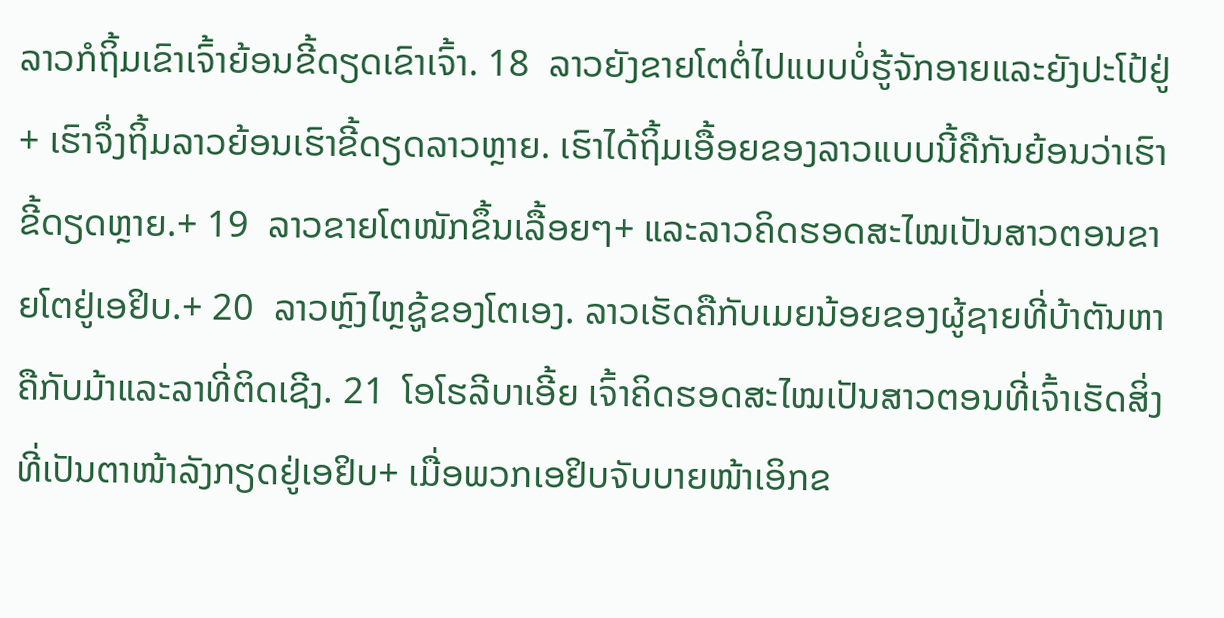ລາວກໍຖິ້ມເຂົາເຈົ້າຍ້ອນຂີ້ດຽດເຂົາເຈົ້າ. 18  ລາວຍັງຂາຍໂຕຕໍ່ໄປແບບບໍ່ຮູ້ຈັກອາຍແລະຍັງປະໂປ້ຢູ່+ ເຮົາຈຶ່ງຖິ້ມລາວຍ້ອນເຮົາຂີ້ດຽດລາວຫຼາຍ. ເຮົາໄດ້ຖິ້ມເອື້ອຍຂອງລາວແບບນີ້ຄືກັນຍ້ອນວ່າເຮົາຂີ້ດຽດຫຼາຍ.+ 19  ລາວຂາຍໂຕໜັກຂຶ້ນເລື້ອຍໆ+ ແລະລາວຄິດຮອດສະໄໝເປັນສາວຕອນຂາຍໂຕຢູ່ເອຢິບ.+ 20  ລາວຫຼົງໄຫຼຊູ້ຂອງໂຕເອງ. ລາວເຮັດຄືກັບເມຍນ້ອຍຂອງຜູ້ຊາຍທີ່ບ້າຕັນຫາຄືກັບມ້າແລະລາທີ່ຕິດເຊີງ. 21  ໂອໂຮລີບາເອີ້ຍ ເຈົ້າຄິດຮອດສະໄໝເປັນສາວຕອນທີ່ເຈົ້າເຮັດສິ່ງທີ່ເປັນຕາໜ້າລັງກຽດຢູ່ເອຢິບ+ ເມື່ອພວກເອຢິບຈັບບາຍໜ້າເອິກຂ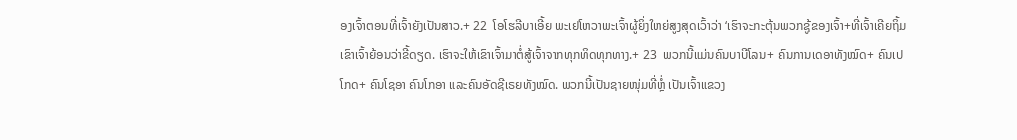ອງເຈົ້າຕອນທີ່ເຈົ້າຍັງເປັນສາວ.+ 22  ໂອໂຮລີບາເອີ້ຍ ພະເຢໂຫວາພະເຈົ້າຜູ້ຍິ່ງໃຫຍ່ສູງສຸດເວົ້າວ່າ ‘ເຮົາຈະກະຕຸ້ນພວກຊູ້ຂອງເຈົ້າ+ທີ່ເຈົ້າເຄີຍຖິ້ມເຂົາເຈົ້າຍ້ອນວ່າຂີ້ດຽດ. ເຮົາຈະໃຫ້ເຂົາເຈົ້າມາຕໍ່ສູ້ເຈົ້າຈາກທຸກທິດທຸກທາງ.+ 23  ພວກນີ້ແມ່ນຄົນບາບີໂລນ+ ຄົນການເດອາທັງໝົດ+ ຄົນເປໂກດ+ ຄົນໂຊອາ ຄົນໂກອາ ແລະຄົນອັດຊີເຣຍທັງໝົດ. ພວກນີ້ເປັນຊາຍໜຸ່ມທີ່ຫຼໍ່ ເປັນເຈົ້າແຂວງ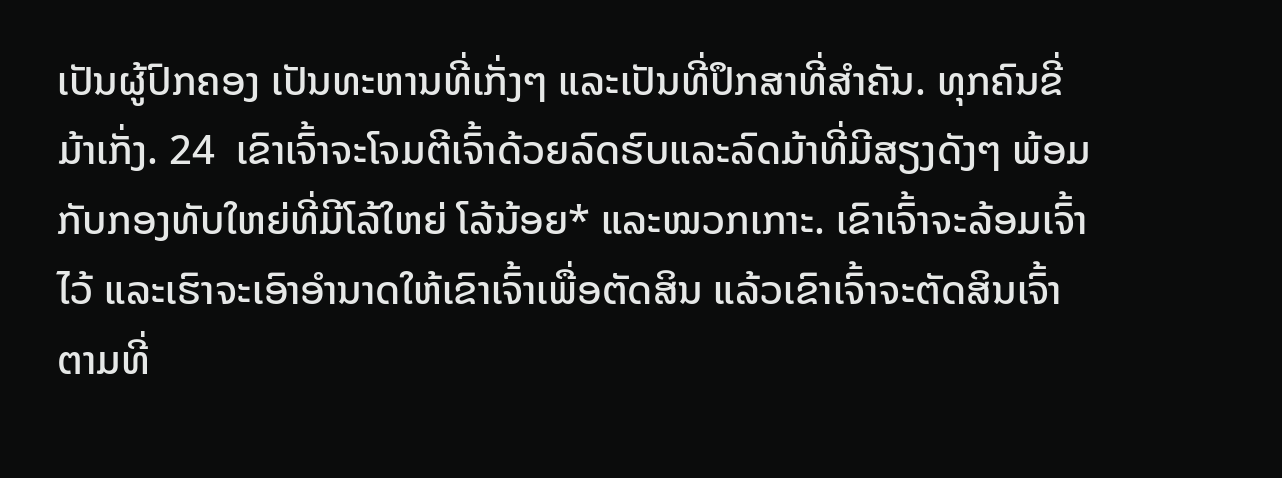ເປັນຜູ້ປົກຄອງ ເປັນທະຫານທີ່ເກັ່ງໆ ແລະເປັນທີ່ປຶກສາທີ່ສຳຄັນ. ທຸກຄົນຂີ່ມ້າເກັ່ງ. 24  ເຂົາເຈົ້າຈະໂຈມຕີເຈົ້າດ້ວຍລົດຮົບແລະລົດມ້າທີ່ມີສຽງດັງໆ ພ້ອມກັບກອງທັບໃຫຍ່ທີ່ມີໂລ້ໃຫຍ່ ໂລ້ນ້ອຍ* ແລະໝວກເກາະ. ເຂົາເຈົ້າຈະລ້ອມເຈົ້າໄວ້ ແລະເຮົາຈະເອົາອຳນາດໃຫ້ເຂົາເຈົ້າເພື່ອຕັດສິນ ແລ້ວເຂົາເຈົ້າຈະຕັດສິນເຈົ້າຕາມທີ່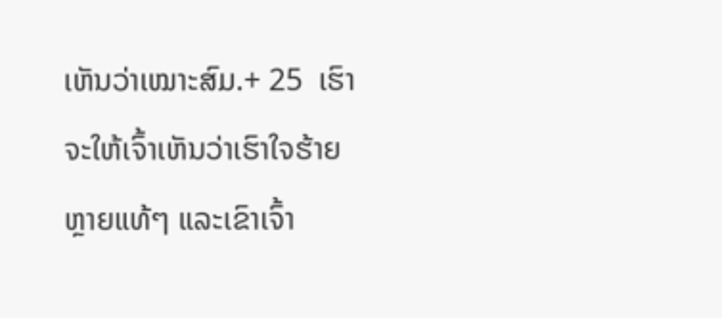ເຫັນວ່າເໝາະສົມ.+ 25  ເຮົາຈະໃຫ້ເຈົ້າເຫັນວ່າເຮົາໃຈຮ້າຍຫຼາຍແທ້ໆ ແລະເຂົາເຈົ້າ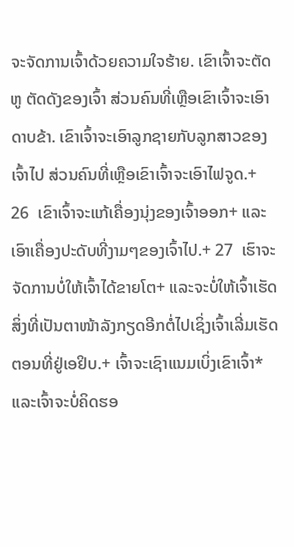ຈະຈັດການເຈົ້າດ້ວຍຄວາມໃຈຮ້າຍ. ເຂົາເຈົ້າຈະຕັດຫູ ຕັດດັງຂອງເຈົ້າ ສ່ວນຄົນທີ່ເຫຼືອເຂົາເຈົ້າຈະເອົາດາບຂ້າ. ເຂົາເຈົ້າຈະເອົາລູກຊາຍກັບລູກສາວຂອງເຈົ້າໄປ ສ່ວນຄົນທີ່ເຫຼືອເຂົາເຈົ້າຈະເອົາໄຟຈູດ.+ 26  ເຂົາເຈົ້າຈະແກ້ເຄື່ອງນຸ່ງຂອງເຈົ້າອອກ+ ແລະເອົາເຄື່ອງປະດັບທີ່ງາມໆຂອງເຈົ້າໄປ.+ 27  ເຮົາຈະຈັດການບໍ່ໃຫ້ເຈົ້າໄດ້ຂາຍໂຕ+ ແລະຈະບໍ່ໃຫ້ເຈົ້າເຮັດສິ່ງທີ່ເປັນຕາໜ້າລັງກຽດອີກຕໍ່ໄປເຊິ່ງເຈົ້າເລີ່ມເຮັດຕອນທີ່ຢູ່ເອຢິບ.+ ເຈົ້າຈະເຊົາແນມເບິ່ງເຂົາເຈົ້າ* ແລະເຈົ້າຈະບໍ່ຄິດຮອ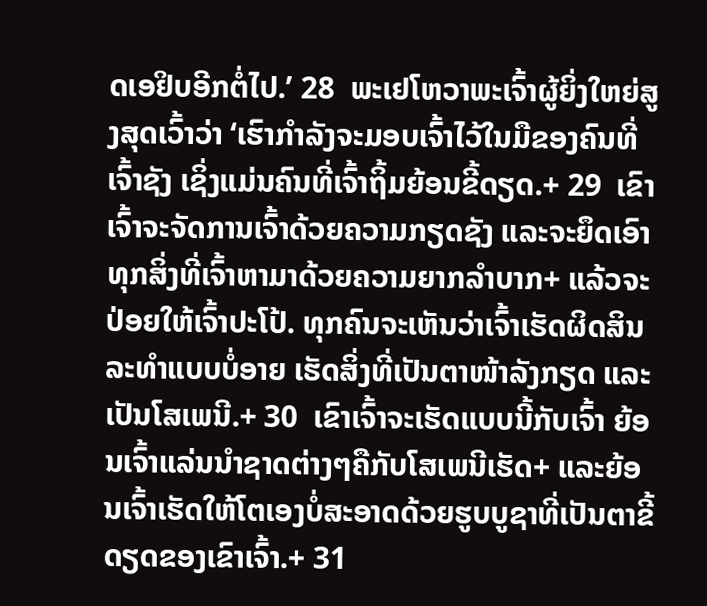ດເອຢິບອີກຕໍ່ໄປ.’ 28  ພະເຢໂຫວາພະເຈົ້າຜູ້ຍິ່ງໃຫຍ່ສູງສຸດເວົ້າວ່າ ‘ເຮົາກຳລັງຈະມອບເຈົ້າໄວ້ໃນມືຂອງຄົນທີ່ເຈົ້າຊັງ ເຊິ່ງແມ່ນຄົນທີ່ເຈົ້າຖິ້ມຍ້ອນຂີ້ດຽດ.+ 29  ເຂົາເຈົ້າຈະຈັດການເຈົ້າດ້ວຍຄວາມກຽດຊັງ ແລະຈະຍຶດເອົາທຸກສິ່ງທີ່ເຈົ້າຫາມາດ້ວຍຄວາມຍາກລຳບາກ+ ແລ້ວຈະປ່ອຍໃຫ້ເຈົ້າປະໂປ້. ທຸກຄົນຈະເຫັນວ່າເຈົ້າເຮັດຜິດສິນລະທຳແບບບໍ່ອາຍ ເຮັດສິ່ງທີ່ເປັນຕາໜ້າລັງກຽດ ແລະເປັນໂສເພນີ.+ 30  ເຂົາເຈົ້າຈະເຮັດແບບນີ້ກັບເຈົ້າ ຍ້ອນເຈົ້າແລ່ນນຳຊາດຕ່າງໆຄືກັບໂສເພນີເຮັດ+ ແລະຍ້ອນເຈົ້າເຮັດໃຫ້ໂຕເອງບໍ່ສະອາດດ້ວຍຮູບບູຊາທີ່ເປັນຕາຂີ້ດຽດຂອງເຂົາເຈົ້າ.+ 31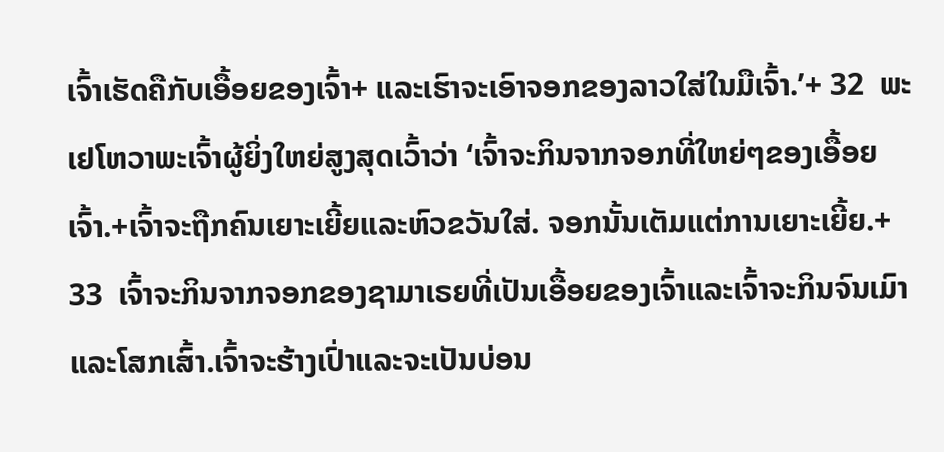ເຈົ້າເຮັດຄືກັບເອື້ອຍຂອງເຈົ້າ+ ແລະເຮົາຈະເອົາຈອກຂອງລາວໃສ່ໃນມືເຈົ້າ.’+ 32  ພະເຢໂຫວາພະເຈົ້າຜູ້ຍິ່ງໃຫຍ່ສູງສຸດເວົ້າວ່າ ‘ເຈົ້າຈະກິນຈາກຈອກທີ່ໃຫຍ່ໆຂອງເອື້ອຍເຈົ້າ.+ເຈົ້າຈະຖືກຄົນເຍາະເຍີ້ຍແລະຫົວຂວັນໃສ່. ຈອກນັ້ນເຕັມແຕ່ການເຍາະເຍີ້ຍ.+ 33  ເຈົ້າຈະກິນຈາກຈອກຂອງຊາມາເຣຍທີ່ເປັນເອື້ອຍຂອງເຈົ້າແລະເຈົ້າຈະກິນຈົນເມົາແລະໂສກເສົ້າ.ເຈົ້າຈະຮ້າງເປົ່າແລະຈະເປັນບ່ອນ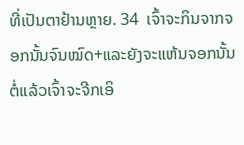ທີ່ເປັນຕາຢ້ານຫຼາຍ. 34  ເຈົ້າຈະກິນຈາກຈອກນັ້ນຈົນໝົດ+ແລະຍັງຈະແຫ້ນຈອກນັ້ນຕໍ່ແລ້ວເຈົ້າຈະຈີກເອິ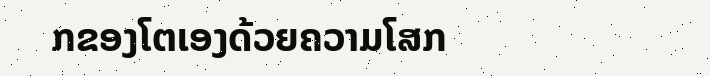ກຂອງໂຕເອງດ້ວຍຄວາມໂສກ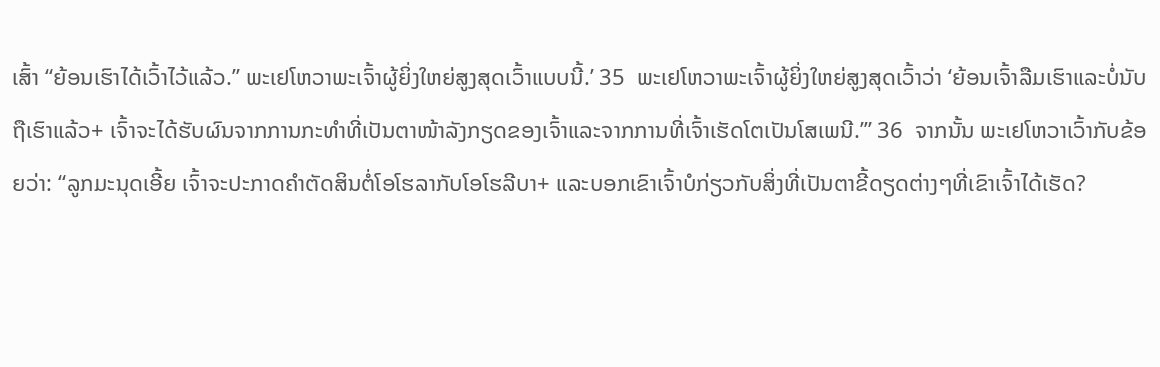ເສົ້າ “ຍ້ອນເຮົາໄດ້ເວົ້າໄວ້ແລ້ວ.” ພະເຢໂຫວາພະເຈົ້າຜູ້ຍິ່ງໃຫຍ່ສູງສຸດເວົ້າແບບນີ້.’ 35  ພະເຢໂຫວາພະເຈົ້າຜູ້ຍິ່ງໃຫຍ່ສູງສຸດເວົ້າວ່າ ‘ຍ້ອນເຈົ້າລືມເຮົາແລະບໍ່ນັບຖືເຮົາແລ້ວ+ ເຈົ້າຈະໄດ້ຮັບຜົນຈາກການກະທຳທີ່ເປັນຕາໜ້າລັງກຽດຂອງເຈົ້າແລະຈາກການທີ່ເຈົ້າເຮັດໂຕເປັນໂສເພນີ.’” 36  ຈາກນັ້ນ ພະເຢໂຫວາເວົ້າກັບຂ້ອຍວ່າ: “ລູກມະນຸດເອີ້ຍ ເຈົ້າຈະປະກາດຄຳຕັດສິນຕໍ່ໂອໂຮລາກັບໂອໂຮລີບາ+ ແລະບອກເຂົາເຈົ້າບໍກ່ຽວກັບສິ່ງທີ່ເປັນຕາຂີ້ດຽດຕ່າງໆທີ່ເຂົາເຈົ້າໄດ້ເຮັດ?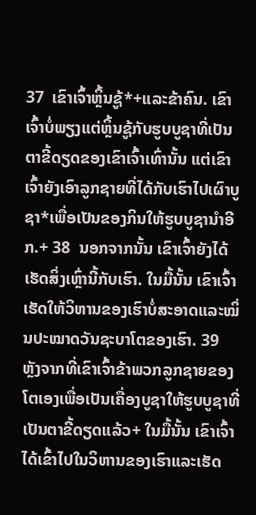37  ເຂົາເຈົ້າຫຼິ້ນຊູ້*+ແລະຂ້າຄົນ. ເຂົາເຈົ້າບໍ່ພຽງແຕ່ຫຼິ້ນຊູ້ກັບຮູບບູຊາທີ່ເປັນຕາຂີ້ດຽດຂອງເຂົາເຈົ້າເທົ່ານັ້ນ ແຕ່ເຂົາເຈົ້າຍັງເອົາລູກຊາຍທີ່ໄດ້ກັບເຮົາໄປເຜົາບູຊາ*ເພື່ອເປັນຂອງກິນໃຫ້ຮູບບູຊານຳອີກ.+ 38  ນອກຈາກນັ້ນ ເຂົາເຈົ້າຍັງໄດ້ເຮັດສິ່ງເຫຼົ່ານີ້ກັບເຮົາ. ໃນມື້ນັ້ນ ເຂົາເຈົ້າເຮັດໃຫ້ວິຫານຂອງເຮົາບໍ່ສະອາດແລະໝິ່ນປະໝາດວັນຊະບາໂຕຂອງເຮົາ. 39  ຫຼັງຈາກທີ່ເຂົາເຈົ້າຂ້າພວກລູກຊາຍຂອງໂຕເອງເພື່ອເປັນເຄື່ອງບູຊາໃຫ້ຮູບບູຊາທີ່ເປັນຕາຂີ້ດຽດແລ້ວ+ ໃນມື້ນັ້ນ ເຂົາເຈົ້າໄດ້ເຂົ້າໄປໃນວິຫານຂອງເຮົາແລະເຮັດ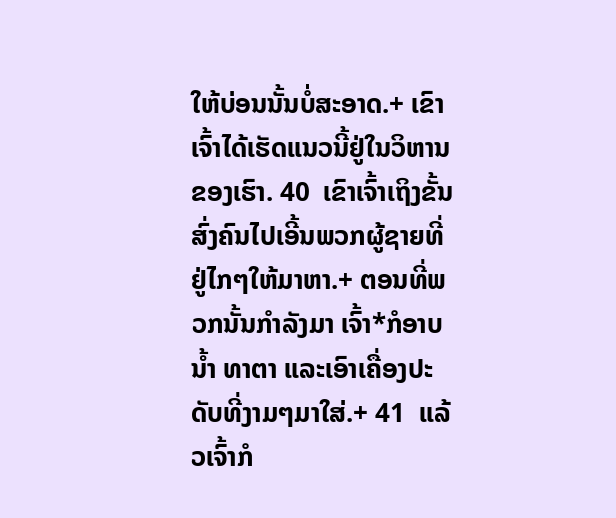ໃຫ້ບ່ອນນັ້ນບໍ່ສະອາດ.+ ເຂົາເຈົ້າໄດ້ເຮັດແນວນີ້ຢູ່ໃນວິຫານຂອງເຮົາ. 40  ເຂົາເຈົ້າເຖິງຂັ້ນສົ່ງຄົນໄປເອີ້ນພວກຜູ້ຊາຍທີ່ຢູ່ໄກໆໃຫ້ມາຫາ.+ ຕອນທີ່ພວກນັ້ນກຳລັງມາ ເຈົ້າ*ກໍອາບນ້ຳ ທາຕາ ແລະເອົາເຄື່ອງປະດັບທີ່ງາມໆມາໃສ່.+ 41  ແລ້ວເຈົ້າກໍ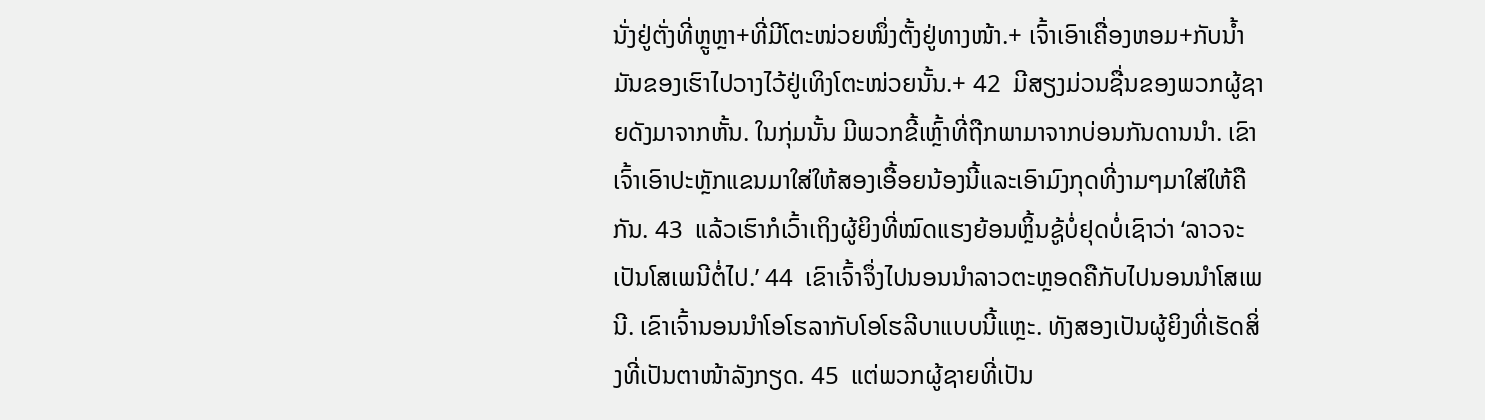ນັ່ງຢູ່ຕັ່ງທີ່ຫຼູຫຼາ+ທີ່ມີໂຕະໜ່ວຍໜຶ່ງຕັ້ງຢູ່ທາງໜ້າ.+ ເຈົ້າເອົາເຄື່ອງຫອມ+ກັບນ້ຳມັນຂອງເຮົາໄປວາງໄວ້ຢູ່ເທິງໂຕະໜ່ວຍນັ້ນ.+ 42  ມີສຽງມ່ວນຊື່ນຂອງພວກຜູ້ຊາຍດັງມາຈາກຫັ້ນ. ໃນກຸ່ມນັ້ນ ມີພວກຂີ້ເຫຼົ້າທີ່ຖືກພາມາຈາກບ່ອນກັນດານນຳ. ເຂົາເຈົ້າເອົາປະຫຼັກແຂນມາໃສ່ໃຫ້ສອງເອື້ອຍນ້ອງນີ້ແລະເອົາມົງກຸດທີ່ງາມໆມາໃສ່ໃຫ້ຄືກັນ. 43  ແລ້ວເຮົາກໍເວົ້າເຖິງຜູ້ຍິງທີ່ໝົດແຮງຍ້ອນຫຼິ້ນຊູ້ບໍ່ຢຸດບໍ່ເຊົາວ່າ ‘ລາວຈະເປັນໂສເພນີຕໍ່ໄປ.’ 44  ເຂົາເຈົ້າຈຶ່ງໄປນອນນຳລາວຕະຫຼອດຄືກັບໄປນອນນຳໂສເພນີ. ເຂົາເຈົ້ານອນນຳໂອໂຮລາກັບໂອໂຮລີບາແບບນີ້ແຫຼະ. ທັງສອງເປັນຜູ້ຍິງທີ່ເຮັດສິ່ງທີ່ເປັນຕາໜ້າລັງກຽດ. 45  ແຕ່ພວກຜູ້ຊາຍທີ່ເປັນ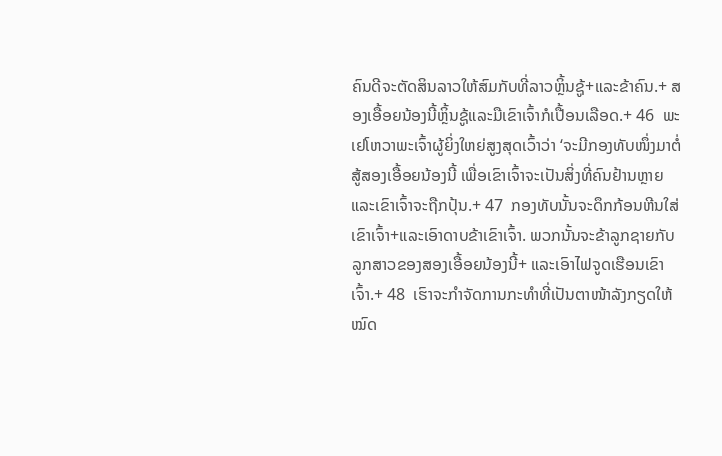ຄົນດີຈະຕັດສິນລາວໃຫ້ສົມກັບທີ່ລາວຫຼິ້ນຊູ້+ແລະຂ້າຄົນ.+ ສອງເອື້ອຍນ້ອງນີ້ຫຼິ້ນຊູ້ແລະມືເຂົາເຈົ້າກໍເປື້ອນເລືອດ.+ 46  ພະເຢໂຫວາພະເຈົ້າຜູ້ຍິ່ງໃຫຍ່ສູງສຸດເວົ້າວ່າ ‘ຈະມີກອງທັບໜຶ່ງມາຕໍ່ສູ້ສອງເອື້ອຍນ້ອງນີ້ ເພື່ອເຂົາເຈົ້າຈະເປັນສິ່ງທີ່ຄົນຢ້ານຫຼາຍແລະເຂົາເຈົ້າຈະຖືກປຸ້ນ.+ 47  ກອງທັບນັ້ນຈະດຶກກ້ອນຫີນໃສ່ເຂົາເຈົ້າ+ແລະເອົາດາບຂ້າເຂົາເຈົ້າ. ພວກນັ້ນຈະຂ້າລູກຊາຍກັບລູກສາວຂອງສອງເອື້ອຍນ້ອງນີ້+ ແລະເອົາໄຟຈູດເຮືອນເຂົາເຈົ້າ.+ 48  ເຮົາຈະກຳຈັດການກະທຳທີ່ເປັນຕາໜ້າລັງກຽດໃຫ້ໝົດ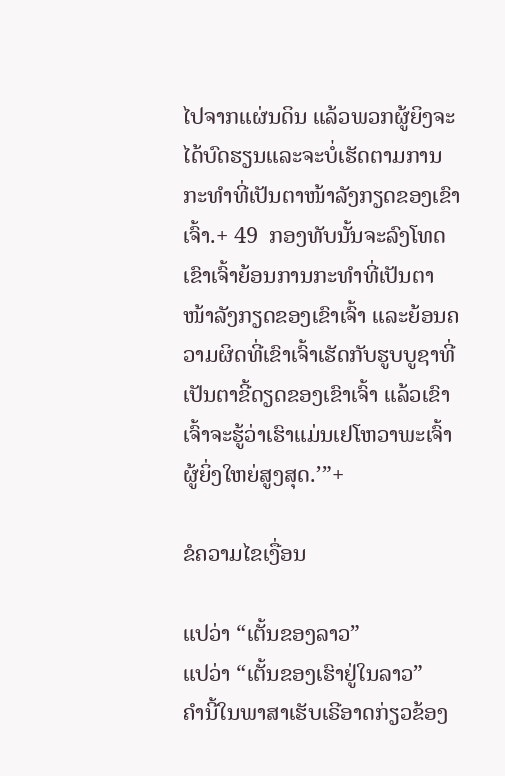ໄປຈາກແຜ່ນດິນ ແລ້ວພວກຜູ້ຍິງຈະໄດ້ບົດຮຽນແລະຈະບໍ່ເຮັດຕາມການກະທຳທີ່ເປັນຕາໜ້າລັງກຽດຂອງເຂົາເຈົ້າ.+ 49  ກອງທັບນັ້ນຈະລົງໂທດເຂົາເຈົ້າຍ້ອນການກະທຳທີ່ເປັນຕາໜ້າລັງກຽດຂອງເຂົາເຈົ້າ ແລະຍ້ອນຄວາມຜິດທີ່ເຂົາເຈົ້າເຮັດກັບຮູບບູຊາທີ່ເປັນຕາຂີ້ດຽດຂອງເຂົາເຈົ້າ ແລ້ວເຂົາເຈົ້າຈະຮູ້ວ່າເຮົາແມ່ນເຢໂຫວາພະເຈົ້າຜູ້ຍິ່ງໃຫຍ່ສູງສຸດ.’”+

ຂໍຄວາມໄຂເງື່ອນ

ແປວ່າ “ເຕັ້ນຂອງລາວ”
ແປວ່າ “ເຕັ້ນຂອງເຮົາຢູ່ໃນລາວ”
ຄຳນີ້ໃນພາສາເຮັບເຣີອາດກ່ຽວຂ້ອງ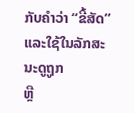ກັບຄຳວ່າ “ຂີ້ສັດ” ແລະໃຊ້ໃນລັກສະນະດູຖູກ
ຫຼື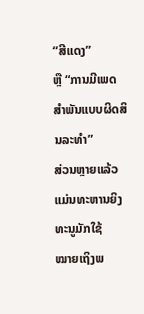“ສີແດງ”
ຫຼື “ການມີເພດສຳພັນແບບຜິດສິນລະທຳ”
ສ່ວນຫຼາຍແລ້ວແມ່ນທະຫານຍິງທະນູມັກໃຊ້
ໝາຍເຖິງພ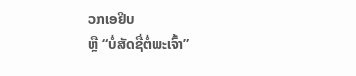ວກເອຢິບ
ຫຼື “ບໍ່ສັດຊື່ຕໍ່ພະເຈົ້າ”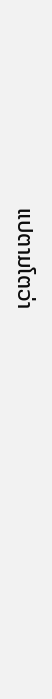ແປຕາມໂຕວ່າ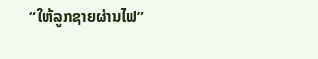“ໃຫ້ລູກຊາຍຜ່ານໄຟ”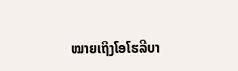ໝາຍເຖິງໂອໂຮລີບາ